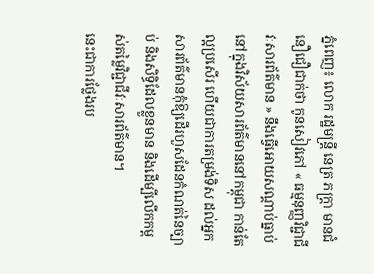ភ្នំពេញ៖ លោក រដ្ឋមន្ត្រី នេត្រ ភក្ត្រា មានជំនឿជឿជាក់ថា កូនសៀវភៅ « ធម្មនុញ្ញវិជ្ជាជីវៈសារព័ត៌មាន » នឹងធ្វើអោយសណ្តាប់ធ្នាប់ នៅក្នុងវិស័យសារព័ត៌មាននៅកម្ពុជា កាន់តែល្អប្រសើរ ហើយជាការតម្រង់ទិស ដល់អ្នកសារព័ត៌មានកុំឱ្យដើរហួសដែនកំណត់នៃច្បាប់ និងសិទ្ធិដែលខ្លួនមាន និងដើម្បីលើកកម្ពស់តម្លៃវិជ្ជាជីវៈសារព័ត៌មាន។
នេះជាការថ្លែងរប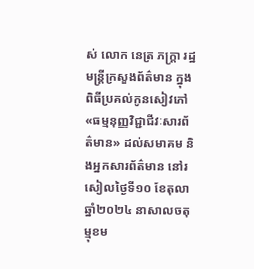ស់ លោក នេត្រ ភក្រ្តា រដ្ឋមន្រ្តីក្រសួងព័ត៌មាន ក្នុងពិធីប្រគល់កូនសៀវភៅ «ធម្មនុញ្ញវិជ្ជាជីវៈសារព័ត៌មាន» ដល់សមាគម និងអ្នកសារព័ត៌មាន នៅរសៀលថ្ងៃទី១០ ខែតុលា ឆ្នាំ២០២៤ នាសាលចតុម្មុខម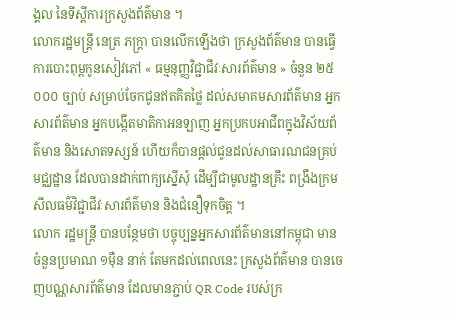ង្គល នៃទីស្តីការក្រសួងព័ត៌មាន ។
លោករដ្ឋមន្ត្រី នេត្រ ភក្ត្រា បានលើកឡើងថា ក្រសួងព័ត៌មាន បានធ្វើការបោះពុម្ពកូនសៀវភៅ « ធម្មនុញ្ញវិជ្ជាជីវៈសារព័ត៌មាន » ចំនួន ២៥ ០០០ ច្បាប់ សម្រាប់ចែកជូនឥតគិតថ្លៃ ដល់សមាគមសារព័ត៌មាន អ្នកសារព័ត៌មាន អ្នកបង្កើតមាតិកាអនឡាញ អ្នកប្រកបអាជីពក្នុងវិស័យព័ត៌មាន និងសោតទស្សន៍ ហើយក៏បានផ្តល់ជូនដល់សាធារណជនគ្រប់មជ្ឈដ្ឋាន ដែលបានដាក់ពាក្យស្នើសុំ ដើម្បីជាមូលដ្ឋានគ្រឹះ ពង្រឹងក្រមសីលធម៌វិជ្ជាជីវៈសារព័ត៌មាន និងជំនឿទុកចិត្ត ។
លោក រដ្ឋមន្ត្រី បានបន្ថែមថា បច្ចុប្បន្នអ្នកសារព័ត៌មាននៅកម្ពុជា មានចំនួនប្រមាណ ១មុឺន នាក់ តែមកដល់ពេលនេះ ក្រសួងព័ត៌មាន បានចេញបណ្ណសារព័ត៌មាន ដែលមានភ្ជាប់ QR Code របស់ក្រ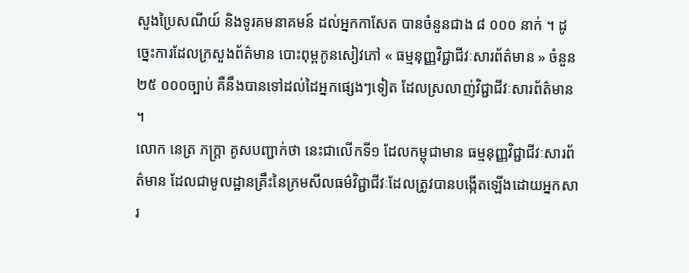សួងប្រៃសណីយ៍ និងទូរគមនាគមន៍ ដល់អ្នកកាសែត បានចំនួនជាង ៨ ០០០ នាក់ ។ ដូច្នេះការដែលក្រសួងព័ត៌មាន បោះពុម្ពកូនសៀវភៅ « ធម្មនុញ្ញវិជ្ជាជីវៈសារព័ត៌មាន » ចំនួន ២៥ ០០០ច្បាប់ គឺនឹងបានទៅដល់ដៃអ្នកផ្សេងៗទៀត ដែលស្រលាញ់វិជ្ជាជីវៈសារព័ត៌មាន ។
លោក នេត្រ ភក្ត្រា គូសបញ្ជាក់ថា នេះជាលើកទី១ ដែលកម្ពុជាមាន ធម្មនុញ្ញវិជ្ជាជីវៈសារព័ត៌មាន ដែលជាមូលដ្ឋានគ្រឹះនៃក្រមសីលធម៌វិជ្ជាជីវៈដែលត្រូវបានបង្កើតឡើងដោយអ្នកសារ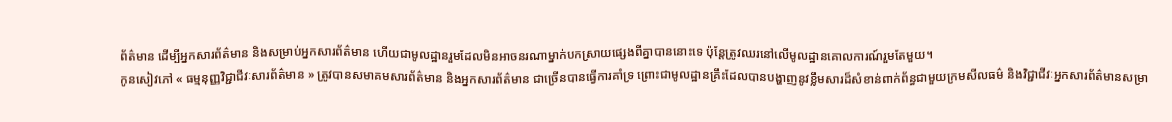ព័ត៌មាន ដើម្បីអ្នកសារព័ត៌មាន និងសម្រាប់អ្នកសារព័ត៌មាន ហើយជាមូលដ្ឋានរួមដែលមិនអាចនរណាម្នាក់បកស្រាយផ្សេងពីគ្នាបាននោះទេ ប៉ុន្តែត្រូវឈរនៅលើមូលដ្ឋានគោលការណ៍រួមតែមួយ។
កូនសៀវភៅ « ធម្មនុញ្ញវិជ្ជាជីវៈសារព័ត៌មាន » ត្រូវបានសមាគមសារព័ត៌មាន និងអ្នកសារព័ត៌មាន ជាច្រើនបានធ្វើការគាំទ្រ ព្រោះជាមូលដ្ឋានគ្រឹះដែលបានបង្ហាញនូវខ្លឹមសារដ៏សំខាន់ពាក់ព័ន្ធជាមួយក្រមសីលធម៌ និងវិជ្ជាជីវៈអ្នកសារព័ត៌មានសម្រា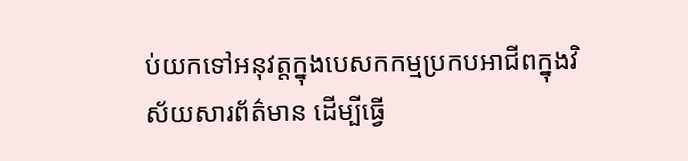ប់យកទៅអនុវត្តក្នុងបេសកកម្មប្រកបអាជីពក្នុងវិស័យសារព័ត៌មាន ដើម្បីធ្វើ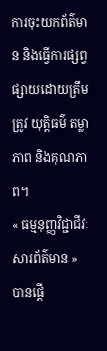ការចុះយកព័ត៌មាន និងធ្វើការផ្សព្វផ្សាយដោយត្រឹមត្រូវ យុត្តិធម៌ តម្លាភាព និងគុណភាព។
« ធម្មនុញ្ញវិជ្ជាជីវៈសារព័ត៌មាន » បានផ្តើ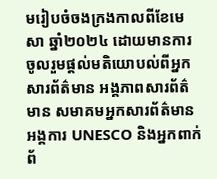មរៀបចំចងក្រងកាលពីខែមេសា ឆ្នាំ២០២៤ ដោយមានការចូលរួមផ្តល់មតិយោបល់ពីអ្នកសារព័ត៌មាន អង្គភាពសារព័ត៌មាន សមាគមអ្នកសារព័ត៌មាន អង្គការ UNESCO និងអ្នកពាក់ព័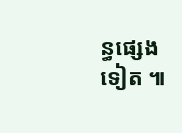ន្ធផ្សេងទៀត ៕